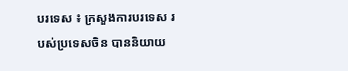បរទេស ៖ ក្រសួងការបរទេស របស់ប្រទេសចិន បាននិយាយ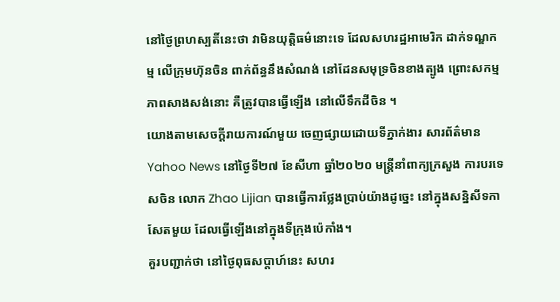នៅថ្ងៃព្រហស្បតិ៍នេះថា វាមិនយុត្តិធម៌នោះទេ ដែលសហរដ្ឋអាមេរិក ដាក់ទណ្ឌកម្ម លើក្រុមហ៊ុនចិន ពាក់ព័ន្ធនឹងសំណង់ នៅដែនសមុទ្រចិនខាងត្បូង ព្រោះសកម្មភាពសាងសង់នោះ គឺត្រូវបានធ្វើឡើង នៅលើទឹកដីចិន ។
យោងតាមសេចក្តីរាយការណ៍មួយ ចេញផ្សាយដោយទីភ្នាក់ងារ សារព័ត៌មាន Yahoo News នៅថ្ងៃទី២៧ ខែសីហា ឆ្នាំ២០២០ មន្ត្រីនាំពាក្យក្រសួង ការបរទេសចិន លោក Zhao Lijian បានធ្វើការថ្លែងប្រាប់យ៉ាងដូច្នេះ នៅក្នុងសន្និសីទកាសែតមួយ ដែលធ្វើឡើងនៅក្នុងទីក្រុងប៉េកាំង។
គួរបញ្ជាក់ថា នៅថ្ងៃពុធសប្ដាហ៍នេះ សហរ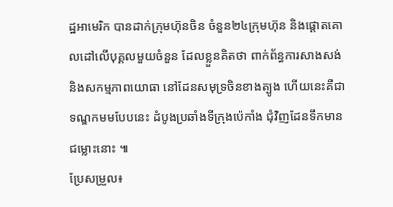ដ្ឋអាមេរិក បានដាក់ក្រុមហ៊ុនចិន ចំនួន២៤ក្រុមហ៊ុន និងផ្តោតគោលដៅលើបុគ្គលមួយចំនួន ដែលខ្លួនគិតថា ពាក់ព័ន្ធការសាងសង់ និងសកម្មភាពយោធា នៅដែនសមុទ្រចិនខាងត្បូង ហើយនេះគឺជាទណ្ឌកមមបែបនេះ ដំបូងប្រឆាំងទីក្រុងប៉េកាំង ជុំវិញដែនទឹកមានជម្លោះនោះ ៕
ប្រែសម្រួល៖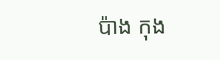ប៉ាង កុង